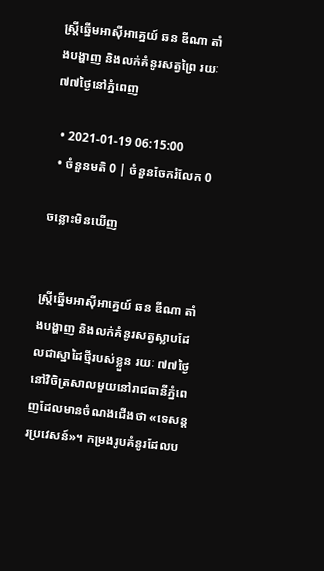ស្ត្រីឆ្នើមអាស៊ីអាគ្នេយ៍ ឆន ឌីណា តាំងបង្ហាញ និងលក់គំនូរសត្វព្រៃ រយៈ ៧៧ថ្ងៃនៅភ្នំពេញ

  • 2021-01-19 06:15:00
  • ចំនួនមតិ 0 | ចំនួនចែករំលែក 0

ចន្លោះមិនឃើញ


ស្ត្រីឆ្នើមអាស៊ីអាគ្នេយ៍ ឆន ឌីណា តាំងបង្ហាញ និងលក់គំនូរសត្វស្លាបដែលជាស្នាដៃថ្មីរបស់ខ្លួន រយៈ ៧៧ថ្ងៃនៅវិចិត្រសាលមួយនៅរាជធានីភ្នំពេញដែលមានចំណងជើងថា «ទេសន្តរប្រវេសន៍»។ កម្រងរូបគំនូរដែលប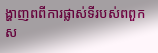ង្ហាញពពីការផ្លាស់ទីរបស់ពពួកស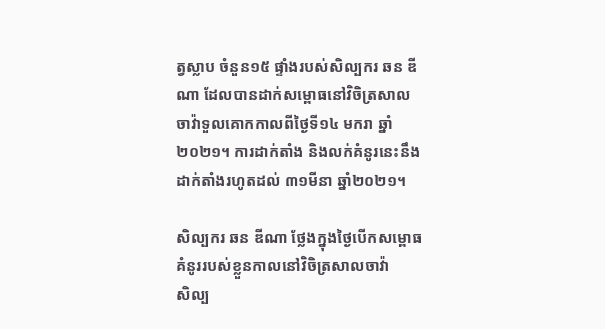ត្វស្លាប ចំនួន១៥ ផ្ទាំងរបស់សិល្បករ ឆន ឌីណា ដែលបានដាក់សម្ពោធនៅវិចិត្រសាល ចាវ៉ាទួលគោកកាលពីថ្ងៃទី១៤ មករា ឆ្នាំ២០២១។ ការដាក់តាំង និងលក់គំនូរនេះនឹងដាក់តាំងរហូតដល់ ៣១មីនា ឆ្នាំ២០២១។

សិល្បករ ឆន ឌីណា ថ្លែងក្នុងថ្ងៃបើកសម្ពោធគំនូររបស់ខ្លួនកាលនៅវិចិត្រសាលចាវ៉ា
សិល្ប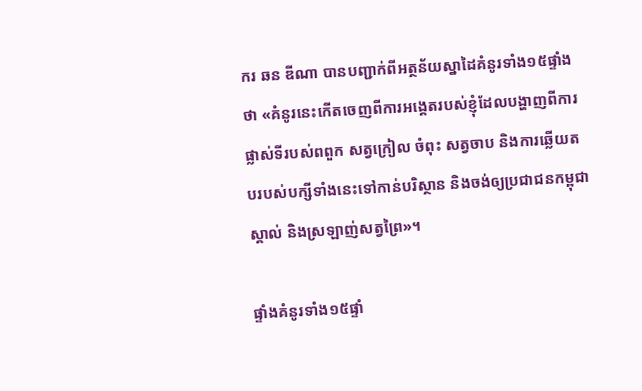ករ ឆន ឌីណា បានបញ្ជាក់ពីអត្ថន័យស្នាដៃគំនូរទាំង១៥ផ្ទាំងថា «គំនូរនេះកើតចេញពីការអង្គេតរបស់ខ្ញុំដែលបង្ហាញពីការផ្លាស់ទីរបស់ពពួក សត្វក្រៀល ចំពុះ សត្វចាប និងការឆ្លើយតបរបស់បក្សីទាំងនេះទៅកាន់បរិស្ថាន និងចង់ឲ្យប្រជាជនកម្ពុជាស្គាល់ និងស្រឡាញ់សត្វព្រៃ»។

ផ្ទាំងគំនូរទាំង១៥ផ្ទាំ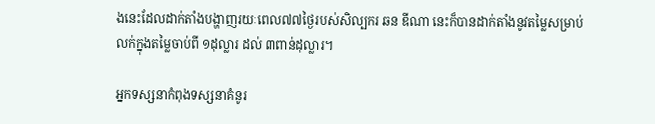ងនេះដែលដាក់តាំងបង្ហាញរយៈពេល៧៧ថ្ងៃរបស់សិល្បករ ឆន ឌីណា នេះក៏បានដាក់តាំងនូវតម្លៃសម្រាប់លក់ក្នុងតម្លៃចាប់ពី ១ដុល្លារ ដល់ ៣ពាន់ដុល្លារ។

អ្នកទស្សនាកំពុងទស្សនាគំនូរ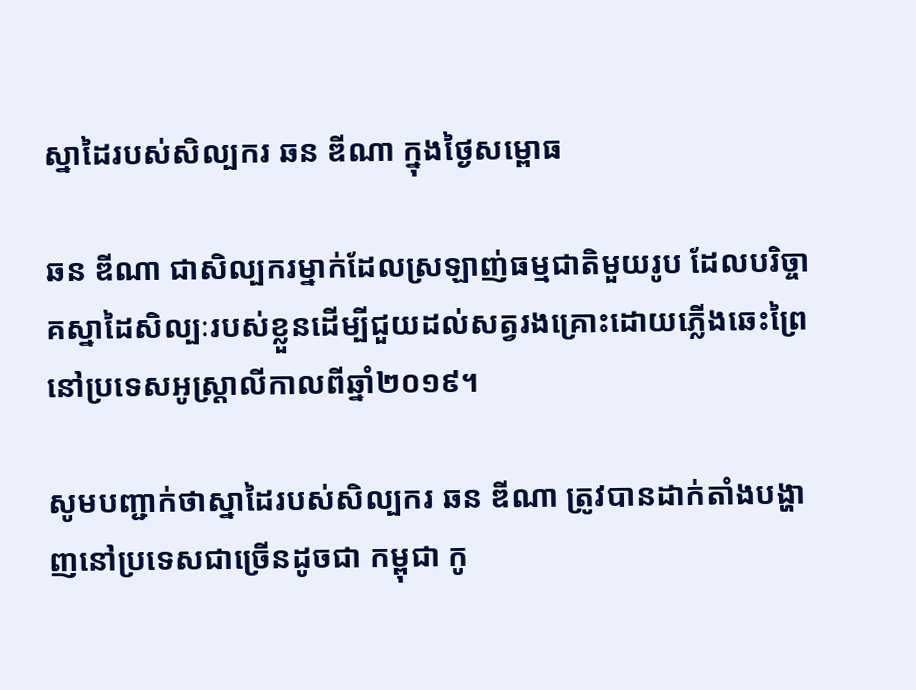ស្នាដៃរបស់សិល្បករ ឆន ឌីណា ក្នុងថ្ងៃសម្ពោធ

ឆន ឌីណា ជាសិល្បករម្នាក់ដែលស្រឡាញ់ធម្មជាតិមួយរូប ដែលបរិច្ចាគស្នាដៃសិល្បៈរបស់ខ្លួនដើម្បីជួយដល់សត្វរងគ្រោះដោយភ្លើងឆេះព្រៃនៅប្រទេសអូស្ត្រាលីកាលពីឆ្នាំ២០១៩។

សូមបញ្ជាក់ថាស្នាដៃរបស់សិល្បករ ឆន ឌីណា ត្រូវបានដាក់តាំងបង្ហាញនៅប្រទេសជាច្រើនដូចជា កម្ពុជា កូ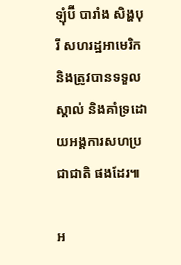ឡុំប៊ី បារាំង សិង្ហបុរី សហរដ្ឋអាមេរិក និងត្រូវបានទទួលស្គាល់ និងគាំទ្រដោយអង្គការសហប្រជាជាតិ ផងដែរ៕

អ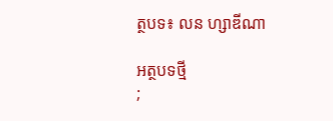ត្ថបទ៖ លន ហ្សាឌីណា

អត្ថបទថ្មី
;